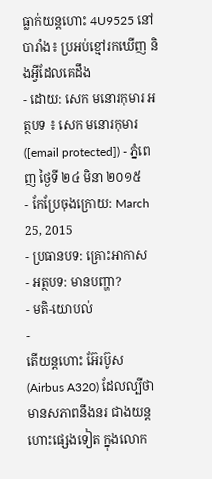ធ្លាក់យន្ដហោះ 4U9525 នៅបារាំង៖ ប្រអប់ខ្មៅរកឃើញ និងអ្វីដែលគេដឹង
- ដោយ: សេក មនោរកុមារ អត្ថបទ ៖ សេក មនោរកុមារ ([email protected]) - ភ្នំពេញ ថ្ងៃទី ២៤ មិនា ២០១៥
- កែប្រែចុងក្រោយ: March 25, 2015
- ប្រធានបទ: គ្រោះអាកាស
- អត្ថបទ: មានបញ្ហា?
- មតិ-យោបល់
-
តើយន្ដហោះ អ៊ែរប៊ូស (Airbus A320) ដែលល្បីថា មានសភាពនឹងនរ ជាងយន្ដហោះផ្សេងទៀត ក្នុងលោក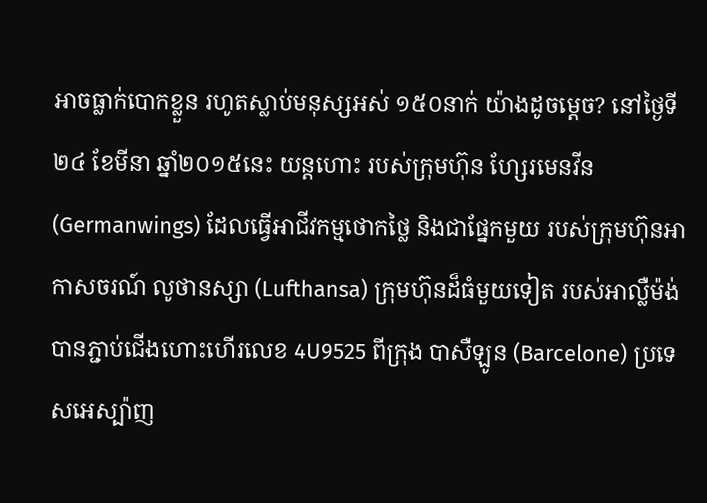អាចធ្លាក់បោកខ្លួន រហូតស្លាប់មនុស្សអស់ ១៥០នាក់ យ៉ាងដូចម្ដេច? នៅថ្ងៃទី២៤ ខែមីនា ឆ្នាំ២០១៥នេះ យន្ដហោះ របស់ក្រុមហ៊ុន ហ្សែរមេនវីន (Germanwings) ដែលធ្វើអាជីវកម្មថោកថ្លៃ និងជាផ្នែកមួយ របស់ក្រុមហ៊ុនអាកាសចរណ៍ លូថានស្សា (Lufthansa) ក្រុមហ៊ុនដ៏ធំមួយទៀត របស់អាល្លឺម៉ង់ បានភ្ជាប់ជើងហោះហើរលេខ 4U9525 ពីក្រុង បាសឺឡូន (Barcelone) ប្រទេសអេស្ប៉ាញ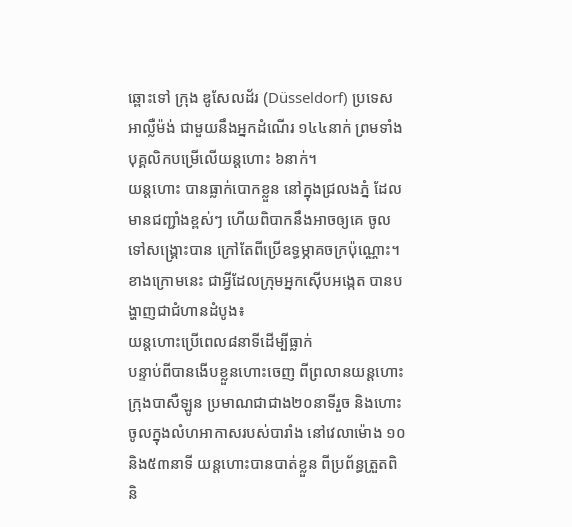ឆ្ពោះទៅ ក្រុង ឌូសែលដ័រ (Düsseldorf) ប្រទេសអាល្លឺម៉ង់ ជាមួយនឹងអ្នកដំណើរ ១៤៤នាក់ ព្រមទាំងបុគ្គលិកបម្រើលើយន្ដហោះ ៦នាក់។
យន្ដហោះ បានធ្លាក់បោកខ្លួន នៅក្នុងជ្រលងភ្នំ ដែលមានជញ្ជាំងខ្ពស់ៗ ហើយពិបាកនឹងអាចឲ្យគេ ចូលទៅសង្គ្រោះបាន ក្រៅតែពីប្រើឧទ្ធម្ភាគចក្រប៉ុណ្ណោះ។ ខាងក្រោមនេះ ជាអ្វីដែលក្រុមអ្នកស៊ើបអង្កេត បានបង្ហាញជាជំហានដំបូង៖
យន្ដហោះប្រើពេល៨នាទីដើម្បីធ្លាក់
បន្ទាប់ពីបានងើបខ្លួនហោះចេញ ពីព្រលានយន្ដហោះក្រុងបាសឺឡូន ប្រមាណជាជាង២០នាទីរួច និងហោះចូលក្នុងលំហអាកាសរបស់បារាំង នៅវេលាម៉ោង ១០និង៥៣នាទី យន្ដហោះបានបាត់ខ្លួន ពីប្រព័ន្ធត្រួតពិនិ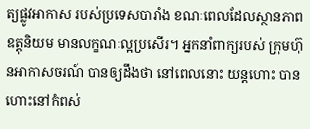ត្យផ្លូវអាកាស របស់ប្រទេសបារាំង ខណៈពេលដែលស្ថានភាពឧត្តុនិយម មានលក្ខណៈល្អប្រសើរ។ អ្នកនាំពាក្យរបស់ ក្រុមហ៊ុនអាកាសចរណ៍ បានឲ្យដឹងថា នៅពេលនោះ យន្ដហោះ បានហោះនៅកំពស់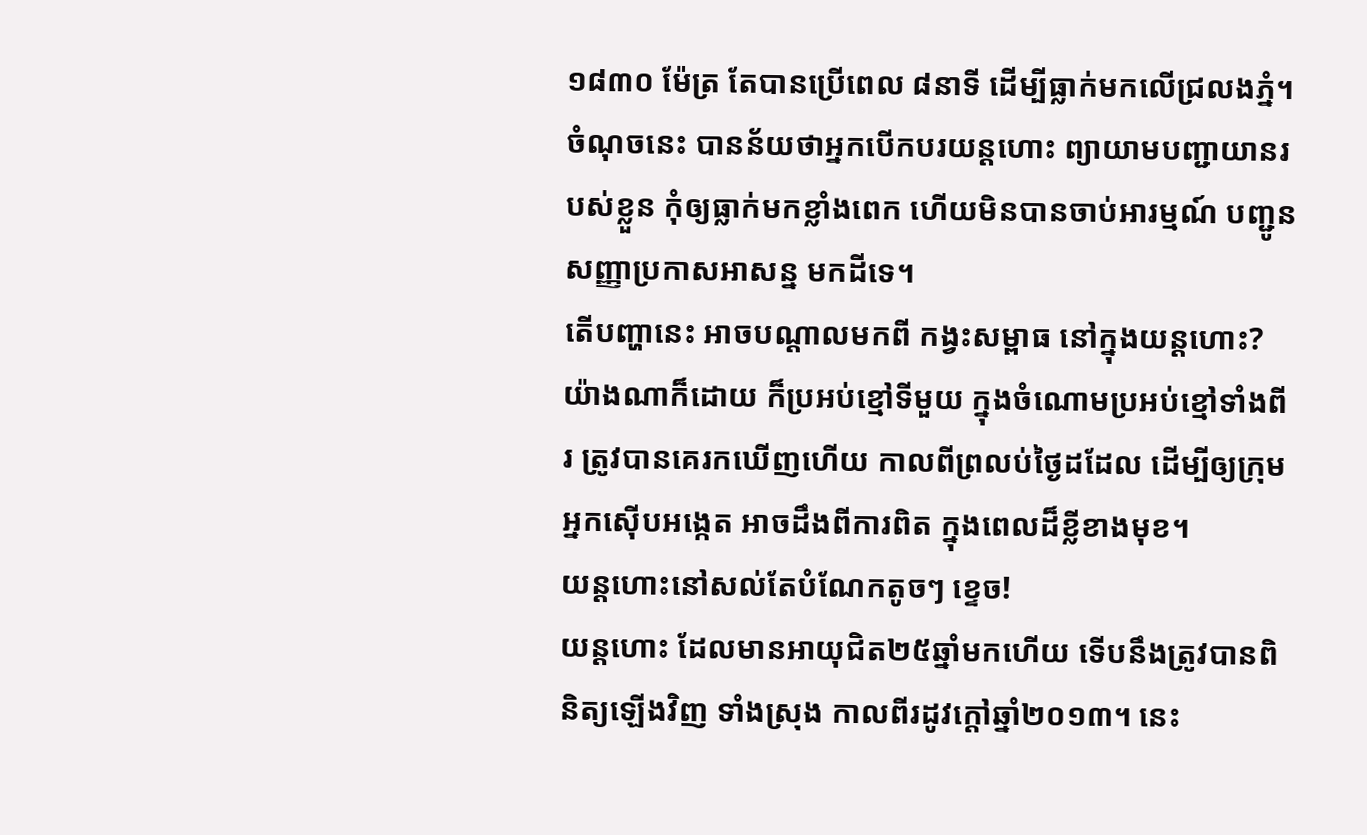១៨៣០ ម៉ែត្រ តែបានប្រើពេល ៨នាទី ដើម្បីធ្លាក់មកលើជ្រលងភ្នំ។ ចំណុចនេះ បានន័យថាអ្នកបើកបរយន្ដហោះ ព្យាយាមបញ្ជាយានរបស់ខ្លួន កុំឲ្យធ្លាក់មកខ្លាំងពេក ហើយមិនបានចាប់អារម្មណ៍ បញ្ជូនសញ្ញាប្រកាសអាសន្ន មកដីទេ។
តើបញ្ហានេះ អាចបណ្ដាលមកពី កង្វះសម្ពាធ នៅក្នុងយន្ដហោះ? យ៉ាងណាក៏ដោយ ក៏ប្រអប់ខ្មៅទីមួយ ក្នុងចំណោមប្រអប់ខ្មៅទាំងពីរ ត្រូវបានគេរកឃើញហើយ កាលពីព្រលប់ថ្ងៃដដែល ដើម្បីឲ្យក្រុមអ្នកស៊ើបអង្កេត អាចដឹងពីការពិត ក្នុងពេលដ៏ខ្លីខាងមុខ។
យន្ដហោះនៅសល់តែបំណែកតូចៗ ខ្ទេច!
យន្ដហោះ ដែលមានអាយុជិត២៥ឆ្នាំមកហើយ ទើបនឹងត្រូវបានពិនិត្យឡើងវិញ ទាំងស្រុង កាលពីរដូវក្ដៅឆ្នាំ២០១៣។ នេះ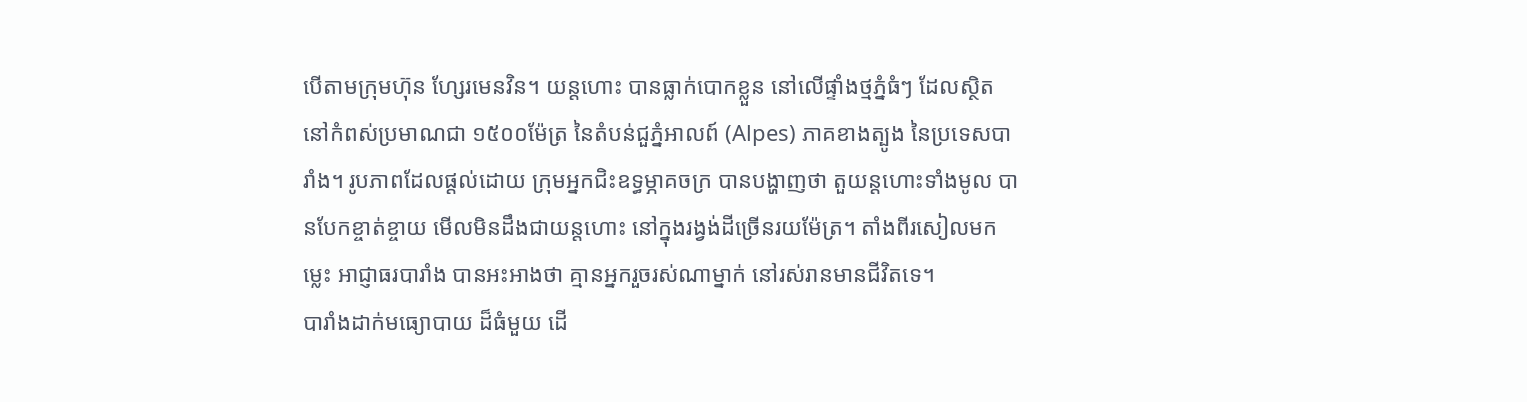បើតាមក្រុមហ៊ុន ហ្សែរមេនវិន។ យន្ដហោះ បានធ្លាក់បោកខ្លួន នៅលើផ្ទាំងថ្មភ្នំធំៗ ដែលស្ថិតនៅកំពស់ប្រមាណជា ១៥០០ម៉ែត្រ នៃតំបន់ជួភ្នំអាលព៍ (Alpes) ភាគខាងត្បូង នៃប្រទេសបារាំង។ រូបភាពដែលផ្ដល់ដោយ ក្រុមអ្នកជិះឧទ្ធម្ភាគចក្រ បានបង្ហាញថា តួយន្ដហោះទាំងមូល បានបែកខ្ចាត់ខ្ចាយ មើលមិនដឹងជាយន្ដហោះ នៅក្នុងរង្វង់ដីច្រើនរយម៉ែត្រ។ តាំងពីរសៀលមកម្លេះ អាជ្ញាធរបារាំង បានអះអាងថា គ្មានអ្នករួចរស់ណាម្នាក់ នៅរស់រានមានជីវិតទេ។
បារាំងដាក់មធ្យោបាយ ដ៏ធំមួយ ដើ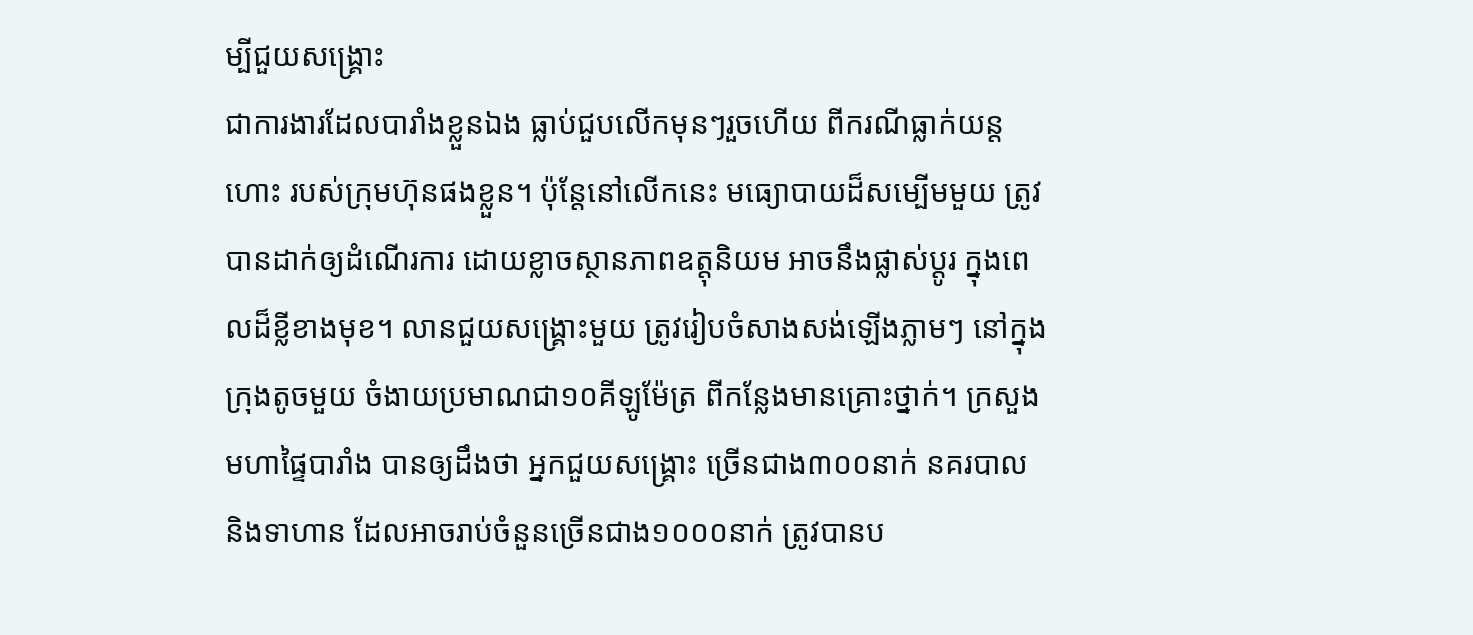ម្បីជួយសង្គ្រោះ
ជាការងារដែលបារាំងខ្លួនឯង ធ្លាប់ជួបលើកមុនៗរួចហើយ ពីករណីធ្លាក់យន្ដហោះ របស់ក្រុមហ៊ុនផងខ្លួន។ ប៉ុន្តែនៅលើកនេះ មធ្យោបាយដ៏សម្បើមមួយ ត្រូវបានដាក់ឲ្យដំណើរការ ដោយខ្លាចស្ថានភាពឧត្តុនិយម អាចនឹងផ្លាស់ប្ដូរ ក្នុងពេលដ៏ខ្លីខាងមុខ។ លានជួយសង្គ្រោះមួយ ត្រូវរៀបចំសាងសង់ឡើងភ្លាមៗ នៅក្នុងក្រុងតូចមួយ ចំងាយប្រមាណជា១០គីឡូម៉ែត្រ ពីកន្លែងមានគ្រោះថ្នាក់។ ក្រសួងមហាផ្ទៃបារាំង បានឲ្យដឹងថា អ្នកជួយសង្គ្រោះ ច្រើនជាង៣០០នាក់ នគរបាល និងទាហាន ដែលអាចរាប់ចំនួនច្រើនជាង១០០០នាក់ ត្រូវបានប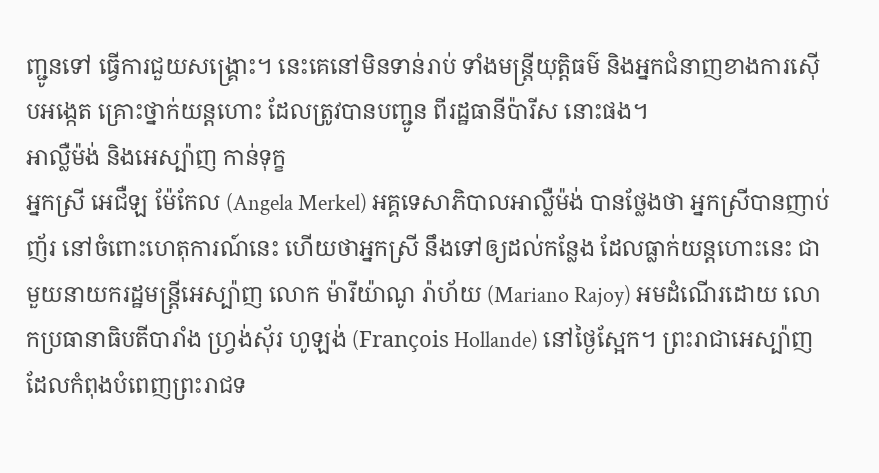ញ្ជូនទៅ ធ្វើការជួយសង្គ្រោះ។ នេះគេនៅមិនទាន់រាប់ ទាំងមន្ត្រីយុត្តិធម៌ និងអ្នកជំនាញខាងការស៊ើបអង្កេត គ្រោះថ្នាក់យន្ដហោះ ដែលត្រូវបានបញ្ជូន ពីរដ្ឋធានីប៉ារីស នោះផង។
អាល្លឺម៉ង់ និងអេស្ប៉ាញ កាន់ទុក្ខ
អ្នកស្រី អេជឺឡ ម៉ែកែល (Angela Merkel) អគ្គទេសាភិបាលអាល្លឺម៉ង់ បានថ្លែងថា អ្នកស្រីបានញាប់ញ័រ នៅចំពោះហេតុការណ៍នេះ ហើយថាអ្នកស្រី នឹងទៅឲ្យដល់កន្លែង ដែលធ្លាក់យន្ដហោះនេះ ជាមួយនាយករដ្ឋមន្ត្រីអេស្ប៉ាញ លោក ម៉ារីយ៉ាណូ រ៉ាហ័យ (Mariano Rajoy) អមដំណើរដោយ លោកប្រធានាធិបតីបារាំង ហ្វ្រង់ស៊័រ ហូឡង់ (François Hollande) នៅថ្ងៃស្អែក។ ព្រះរាជាអេស្ប៉ាញ ដែលកំពុងបំពេញព្រះរាជទ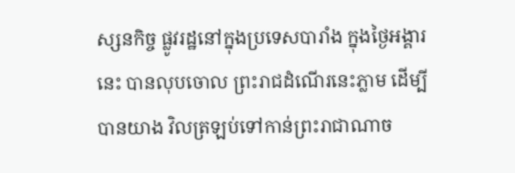ស្សនកិច្ច ផ្លូវរដ្ឋនៅក្នុងប្រទេសបារាំង ក្នុងថ្ងៃអង្គារនេះ បានលុបចោល ព្រះរាជដំណើរនេះភ្លាម ដើម្បីបានយាង វិលត្រឡប់ទៅកាន់ព្រះរាជាណាច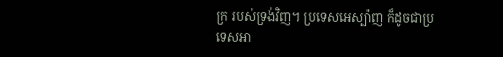ក្រ របស់ទ្រង់វិញ។ ប្រទេសអេស្ប៉ាញ ក៏ដូចជាប្រទេសអា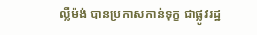ល្លឺម៉ង់ បានប្រកាសកាន់ទុក្ខ ជាផ្លូវរដ្ឋ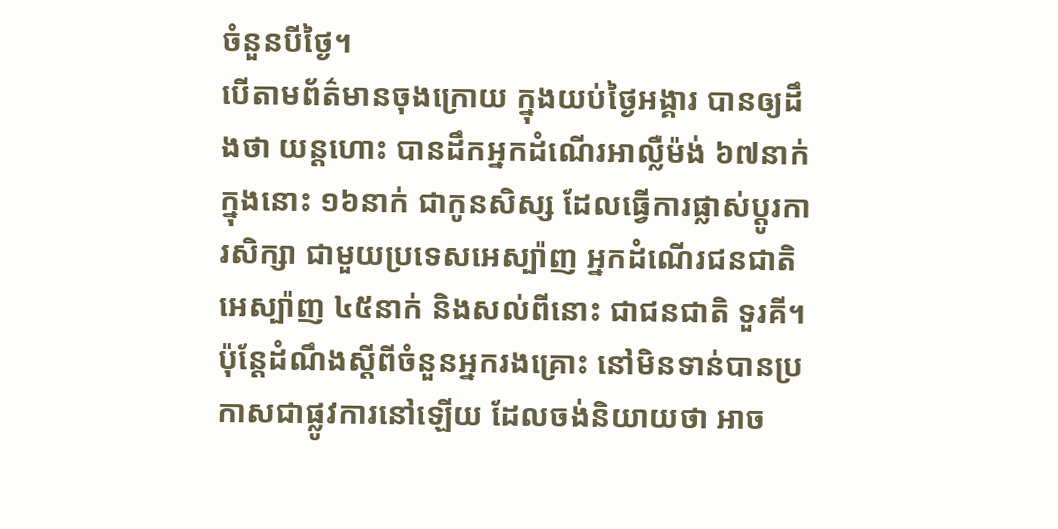ចំនួនបីថ្ងៃ។
បើតាមព័ត៌មានចុងក្រោយ ក្នុងយប់ថ្ងៃអង្គារ បានឲ្យដឹងថា យន្ដហោះ បានដឹកអ្នកដំណើរអាល្លឺម៉ង់ ៦៧នាក់ ក្នុងនោះ ១៦នាក់ ជាកូនសិស្ស ដែលធ្វើការផ្លាស់ប្ដូរការសិក្សា ជាមួយប្រទេសអេស្ប៉ាញ អ្នកដំណើរជនជាតិអេស្ប៉ាញ ៤៥នាក់ និងសល់ពីនោះ ជាជនជាតិ ទួរគី។ ប៉ុន្តែដំណឹងស្ដីពីចំនួនអ្នករងគ្រោះ នៅមិនទាន់បានប្រកាសជាផ្លូវការនៅឡើយ ដែលចង់និយាយថា អាច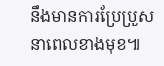នឹងមានការប្រែប្រួស នាពេលខាងមុខ៕